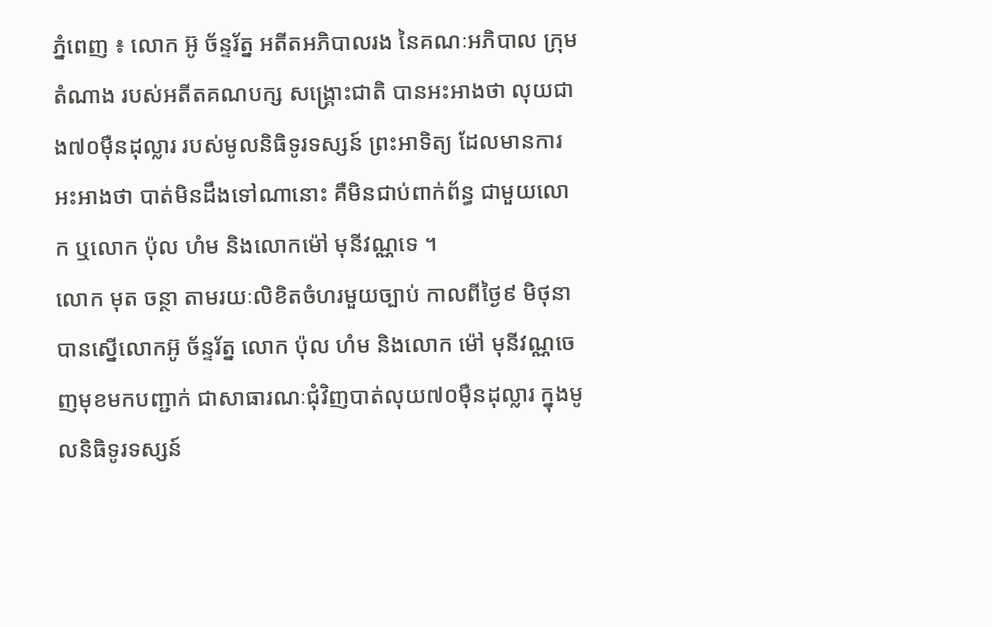ភ្នំពេញ ៖ លោក អ៊ូ ច័ន្ទរ័ត្ន អតីតអភិបាលរង នៃគណៈអភិបាល ក្រុមតំណាង របស់អតីតគណបក្ស សង្រ្គោះជាតិ បានអះអាងថា លុយជាង៧០ម៉ឺនដុល្លារ របស់មូលនិធិទូរទស្សន៍ ព្រះអាទិត្យ ដែលមានការអះអាងថា បាត់មិនដឹងទៅណានោះ គឺមិនជាប់ពាក់ព័ន្ធ ជាមួយលោក ឬលោក ប៉ុល ហំម និងលោកម៉ៅ មុនីវណ្ណទេ ។
លោក មុត ចន្ថា តាមរយៈលិខិតចំហរមួយច្បាប់ កាលពីថ្ងៃ៩ មិថុនា បានស្នើលោកអ៊ូ ច័ន្ទរ័ត្ន លោក ប៉ុល ហំម និងលោក ម៉ៅ មុនីវណ្ណចេញមុខមកបញ្ជាក់ ជាសាធារណៈជុំវិញបាត់លុយ៧០ម៉ឺនដុល្លារ ក្នុងមូលនិធិទូរទស្សន៍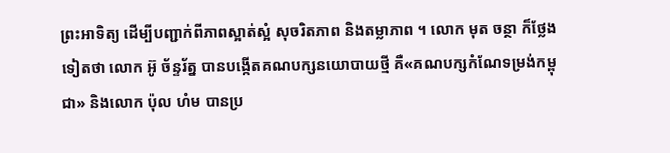ព្រះអាទិត្យ ដើម្បីបញ្ជាក់ពីភាពស្អាត់ស្អំ សុចរិតភាព និងតម្លាភាព ។ លោក មុត ចន្ថា ក៏ថ្លែងទៀតថា លោក អ៊ូ ច័ន្ទរ័ត្ន បានបង្កើតគណបក្សនយោបាយថ្មី គឺ«គណបក្សកំណែទម្រង់កម្ពុជា» និងលោក ប៉ុល ហំម បានប្រ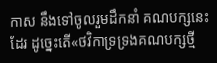កាស នឹងទៅចូលរួមដឹកនាំ គណបក្សនេះដែរ ដូច្នេះតើ«ថវិកាទ្រទ្រងគណបក្សថ្មី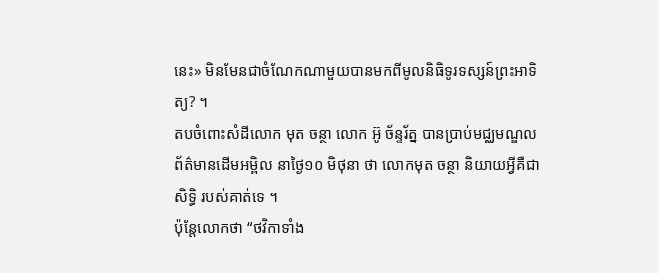នេះ» មិនមែនជាចំណែកណាមួយបានមកពីមូលនិធិទូរទស្សន៍ព្រះអាទិត្យ? ។
តបចំពោះសំដីលោក មុត ចន្ថា លោក អ៊ូ ច័ន្ទរ័ត្ន បានប្រាប់មជ្ឈមណ្ឌលព័ត៌មានដើមអម្ពិល នាថ្ងៃ១០ មិថុនា ថា លោកមុត ចន្ថា និយាយអ្វីគឺជាសិទ្ធិ របស់គាត់ទេ ។
ប៉ុន្តែលោកថា “ថវិកាទាំង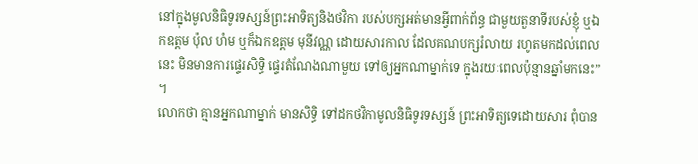នៅក្នុងមូលនិធិទូរទស្សន៍ព្រះអាទិត្យនិងថវិកា របស់បក្សអត់មានអ្វីពាក់ព័ន្ធ ជាមួយតួនាទីរបស់ខ្ញុំ ឬឯកឧត្តម ប៉ុល ហំម ឬក៏ឯកឧត្តម មុនីវណ្ណ ដោយសារកាល ដែលគណបក្សរំលាយ រហូតមកដល់ពេលនេះ មិនមានការផ្ទេរសិទ្ធិ ផ្ទេរតំណែងណាមួយ ទៅឲ្យអ្នកណាម្នាក់ទេ ក្នុងរយៈពេលប៉ុន្មានឆ្នាំមកនេះ” ។
លោកថា គ្មានអ្នកណាម្នាក់ មានសិទ្ធិ ទៅដកថវិកាមូលនិធិទូរទស្សន៍ ព្រះអាទិត្យទេដោយសារ ពុំបាន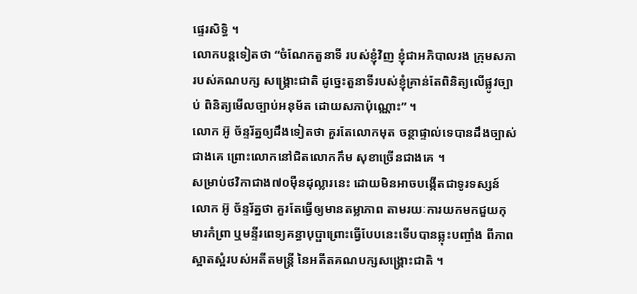ផ្ទេរសិទ្ធិ ។
លោកបន្តទៀតថា “ចំណែកតួនាទី របស់ខ្ញុំវិញ ខ្ញុំជាអភិបាលរង ក្រុមសភារបស់គណបក្ស សង្រ្គោះជាតិ ដូច្នេះតួនាទីរបស់ខ្ញុំគ្រាន់តែពិនិត្យលើផ្លូវច្បាប់ ពិនិត្យមើលច្បាប់អនុម័ត ដោយសភាប៉ុណ្ណោះ” ។
លោក អ៊ូ ច័ន្ទរ័ត្នឲ្យដឹងទៀតថា គួរតែលោកមុត ចន្ថាផ្ទាល់ទេបានដឹងច្បាស់ជាងគេ ព្រោះលោកនៅជិតលោកកឹម សុខាច្រើនជាងគេ ។
សម្រាប់ថវិកាជាង៧០ម៉ឺនដុល្លារនេះ ដោយមិនអាចបង្កើតជាទូរទស្សន៍ លោក អ៊ូ ច័ន្ទរ័ត្នថា គួរតែធ្វើឲ្យមានតម្លាភាព តាមរយៈការយកមកជួយកុមារកំព្រា ឬមន្ទីរពេទ្យគន្ធាបុប្ផាព្រោះធ្វើបែបនេះទើបបានឆ្លុះបញ្ចាំង ពីភាពស្អាតស្អំរបស់អតីតមន្រ្តី នៃអតីតគណបក្សសង្រ្គោះជាតិ ។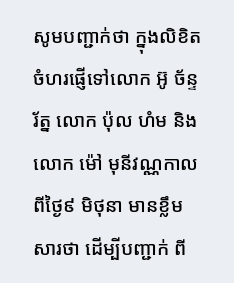សូមបញ្ជាក់ថា ក្នុងលិខិតចំហរផ្ញើទៅលោក អ៊ូ ច័ន្ទរ័ត្ន លោក ប៉ុល ហំម និងលោក ម៉ៅ មុនីវណ្ណកាលពីថ្ងៃ៩ មិថុនា មានខ្លឹមសារថា ដើម្បីបញ្ជាក់ ពី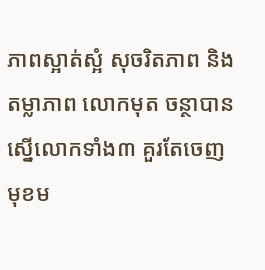ភាពស្អាត់ស្អំ សុចរិតភាព និងតម្លាភាព លោកមុត ចន្ថាបានស្នើលោកទាំង៣ គួរតែចេញមុខម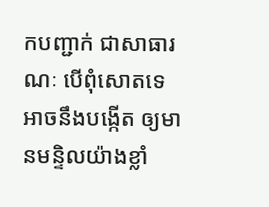កបញ្ជាក់ ជាសាធារណៈ បើពុំសោតទេ អាចនឹងបង្កើត ឲ្យមានមន្ទិលយ៉ាងខ្លាំ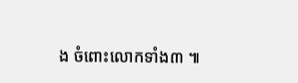ង ចំពោះលោកទាំង៣ ៕